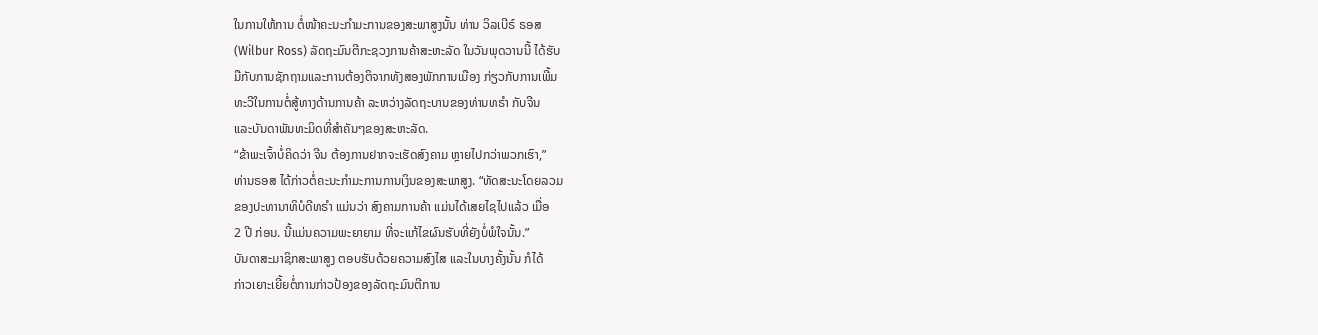ໃນການໃຫ້ການ ຕໍ່ໜ້າຄະນະກຳມະການຂອງສະພາສູງນັ້ນ ທ່ານ ວິລເບີຣ໌ ຣອສ
(Wilbur Ross) ລັດຖະມົນຕີກະຊວງການຄ້າສະຫະລັດ ໃນວັນພຸດວານນີ້ ໄດ້ຮັບ
ມືກັບການຊັກຖາມແລະການຕ້ອງຕິຈາກທັງສອງພັກການເມືອງ ກ່ຽວກັບການເພີ້ມ
ທະວີໃນການຕໍ່ສູ້ທາງດ້ານການຄ້າ ລະຫວ່າງລັດຖະບານຂອງທ່ານທຣຳ ກັບຈີນ
ແລະບັນດາພັນທະມິດທີ່ສຳຄັນໆຂອງສະຫະລັດ.
“ຂ້າພະເຈົ້າບໍ່ຄິດວ່າ ຈີນ ຕ້ອງການຢາກຈະເຮັດສົງຄາມ ຫຼາຍໄປກວ່າພວກເຮົາ,”
ທ່ານຣອສ ໄດ້ກ່າວຕໍ່ຄະນະກຳມະການການເງິນຂອງສະພາສູງ. “ທັດສະນະໂດຍລວມ
ຂອງປະທານາທິບໍດີທຣຳ ແມ່ນວ່າ ສົງຄາມການຄ້າ ແມ່ນໄດ້ເສຍໄຊໄປແລ້ວ ເມື່ອ
2 ປີ ກ່ອນ. ນີ້ແມ່ນຄວາມພະຍາຍາມ ທີ່ຈະແກ້ໄຂຜົນຮັບທີ່ຍັງບໍ່ພໍໃຈນັ້ນ.”
ບັນດາສະມາຊິກສະພາສູງ ຕອບຮັບດ້ວຍຄວາມສົງໄສ ແລະໃນບາງຄັ້ງນັ້ນ ກໍໄດ້
ກ່າວເຍາະເຍີ້ຍຕໍ່ການກ່າວປ້ອງຂອງລັດຖະມົນຕີການ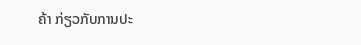ຄ້າ ກ່ຽວກັບການປະ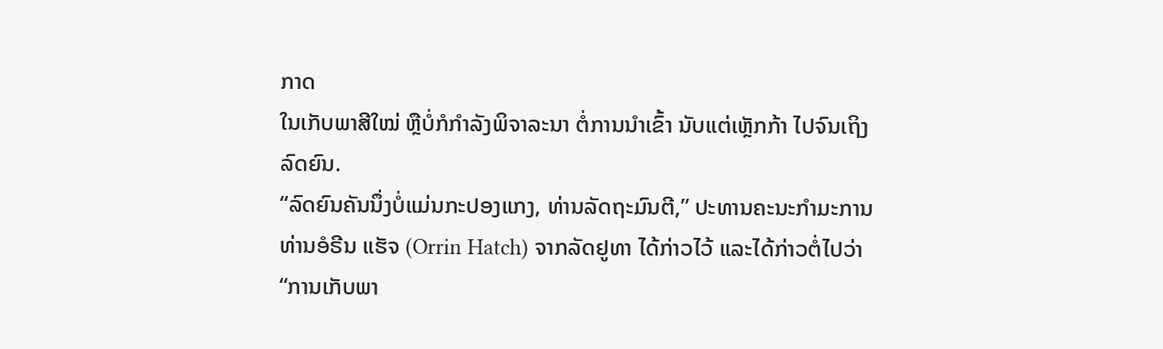ກາດ
ໃນເກັບພາສີໃໝ່ ຫຼືບໍ່ກໍກຳລັງພິຈາລະນາ ຕໍ່ການນຳເຂົ້າ ນັບແຕ່ເຫຼັກກ້າ ໄປຈົນເຖິງ
ລົດຍົນ.
“ລົດຍົນຄັນນຶ່ງບໍ່ແມ່ນກະປອງແກງ, ທ່ານລັດຖະມົນຕີ,” ປະທານຄະນະກຳມະການ
ທ່ານອໍຣີນ ແຮັຈ (Orrin Hatch) ຈາກລັດຢູທາ ໄດ້ກ່າວໄວ້ ແລະໄດ້ກ່າວຕໍ່ໄປວ່າ
“ການເກັບພາ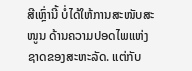ສີເຫຼົ່ານີ້ ບໍ່ໄດ້ໃຫ້ການສະໜັບສະໜູນ ດ້ານຄວາມປອດໄພແຫ່ງຊາດຂອງສະຫະລັດ. ແຕ່ກັບ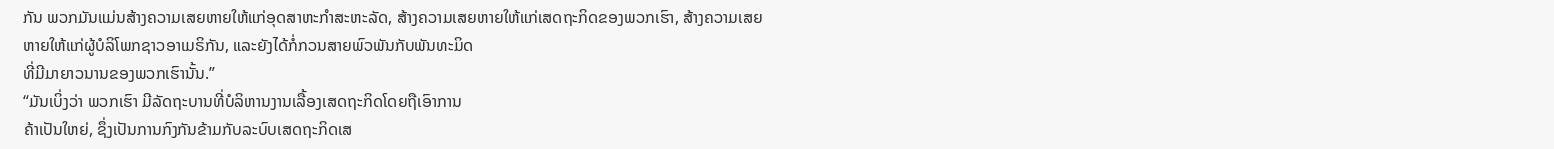ກັນ ພວກມັນແມ່ນສ້າງຄວາມເສຍຫາຍໃຫ້ແກ່ອຸດສາຫະກຳສະຫະລັດ, ສ້າງຄວາມເສຍຫາຍໃຫ້ແກ່ເສດຖະກິດຂອງພວກເຮົາ, ສ້າງຄວາມເສຍ
ຫາຍໃຫ້ແກ່ຜູ້ບໍລິໂພກຊາວອາເມຣິກັນ, ແລະຍັງໄດ້ກໍ່ກວນສາຍພົວພັນກັບພັນທະມິດ
ທີ່ມີມາຍາວນານຂອງພວກເຮົານັ້ນ.”
“ມັນເບິ່ງວ່າ ພວກເຮົາ ມີລັດຖະບານທີ່ບໍລິຫານງານເລື້ອງເສດຖະກິດໂດຍຖືເອົາການ
ຄ້າເປັນໃຫຍ່, ຊຶ່ງເປັນການກົງກັນຂ້າມກັບລະບົບເສດຖະກິດເສ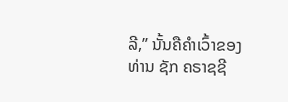ລີ,” ນັ້ນຄືຄຳເວົ້າຂອງ
ທ່ານ ຊັກ ຄຣາຊຊີ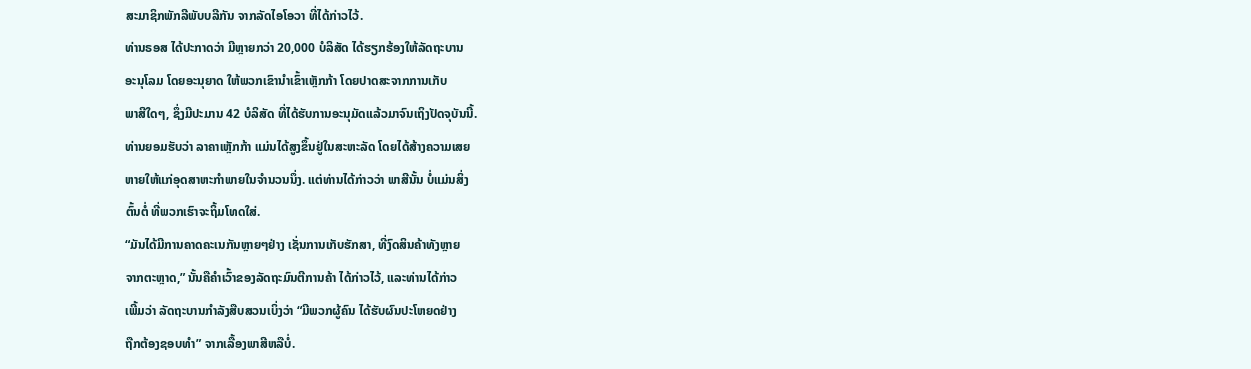ສະມາຊິກພັກລີພັບບລີກັນ ຈາກລັດໄອໂອວາ ທີ່ໄດ້ກ່າວໄວ້.
ທ່ານຣອສ ໄດ້ປະກາດວ່າ ມີຫຼາຍກວ່າ 20,000 ບໍລິສັດ ໄດ້ຮຽກຮ້ອງໃຫ້ລັດຖະບານ
ອະນຸໂລມ ໂດຍອະນຸຍາດ ໃຫ້ພວກເຂົານຳເຂົ້າເຫຼັກກ້າ ໂດຍປາດສະຈາກການເກັບ
ພາສີໃດໆ, ຊຶ່ງມີປະມານ 42 ບໍລິສັດ ທີ່ໄດ້ຮັບການອະນຸມັດແລ້ວມາຈົນເຖິງປັດຈຸບັນນີ້.
ທ່ານຍອມຮັບວ່າ ລາຄາເຫຼັກກ້າ ແມ່ນໄດ້ສູງຂຶ້ນຢູ່ໃນສະຫະລັດ ໂດຍໄດ້ສ້າງຄວາມເສຍ
ຫາຍໃຫ້ແກ່ອຸດສາຫະກຳພາຍໃນຈຳນວນນຶ່ງ. ແຕ່ທ່ານໄດ້ກ່າວວ່າ ພາສີນັ້ນ ບໍ່ແມ່ນສິ່ງ
ຕົ້ນຕໍ່ ທີ່ພວກເຮົາຈະຖິ້ມໂທດໃສ່.
“ມັນໄດ້ມີການຄາດຄະເນກັນຫຼາຍໆຢ່າງ ເຊັ່ນການເກັບຮັກສາ, ທີ່ງົດສິນຄ້າທັງຫຼາຍ
ຈາກຕະຫຼາດ,” ນັ້ນຄືຄຳເວົ້າຂອງລັດຖະມົນຕີການຄ້າ ໄດ້ກ່າວໄວ້, ແລະທ່ານໄດ້ກ່າວ
ເພີ້ມວ່າ ລັດຖະບານກຳລັງສືບສວນເບິ່ງວ່າ “ມີພວກຜູ້ຄົນ ໄດ້ຮັບຜົນປະໂຫຍດຢ່າງ
ຖືກຕ້ອງຊອບທຳ” ຈາກເລື້ອງພາສີຫລືບໍ່.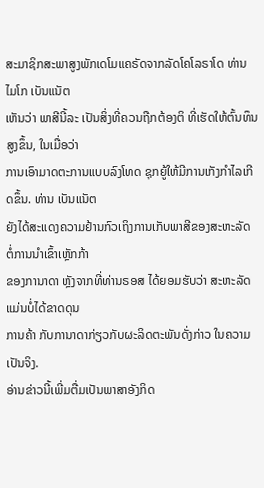ສະມາຊິກສະພາສູງພັກເດໂມແຄຣັດຈາກລັດໂຄໂລຣາໂດ ທ່ານ ໄມໂກ ເບັນແນັຕ
ເຫັນວ່າ ພາສີນີ້ລະ ເປັນສິ່ງທີ່ຄວນຖືກຕ້ອງຕິ ທີ່ເຮັດໃຫ້ຕົ້ນທຶນສູງຂຶ້ນ, ໃນເມື່ອວ່າ
ການເອົາມາດຕະການແບບລົງໂທດ ຊຸກຍູ້ໃຫ້ມີການເກັງກຳໄລເກີດຂຶ້ນ. ທ່ານ ເບັນແນັຕ
ຍັງໄດ້ສະແດງຄວາມຢ້ານກົວເຖິງການເກັບພາສີຂອງສະຫະລັດ ຕໍ່ການນຳເຂົ້າເຫຼັກກ້າ
ຂອງການາດາ ຫຼັງຈາກທີ່ທ່ານຣອສ ໄດ້ຍອມຮັບວ່າ ສະຫະລັດ ແມ່ນບໍ່ໄດ້ຂາດດຸນ
ການຄ້າ ກັບການາດາກ່ຽວກັບຜະລິດຕະພັນດັ່ງກ່າວ ໃນຄວາມເປັນຈິງ.
ອ່ານຂ່າວນີ້ເພີ່ມຕື່ມເປັນພາສາອັງກິດ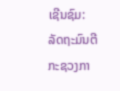ເຊີນຊົມ: ລັດຖະມົນຕີກະຊວງກາ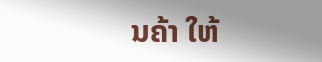ນຄ້າ ໃຫ້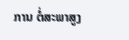ການ ຕໍ່ສະພາສູງ